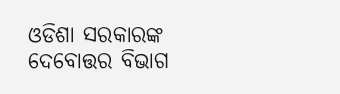ଓଡିଶା ସରକାରଙ୍କ ଦେବୋତ୍ତର ବିଭାଗ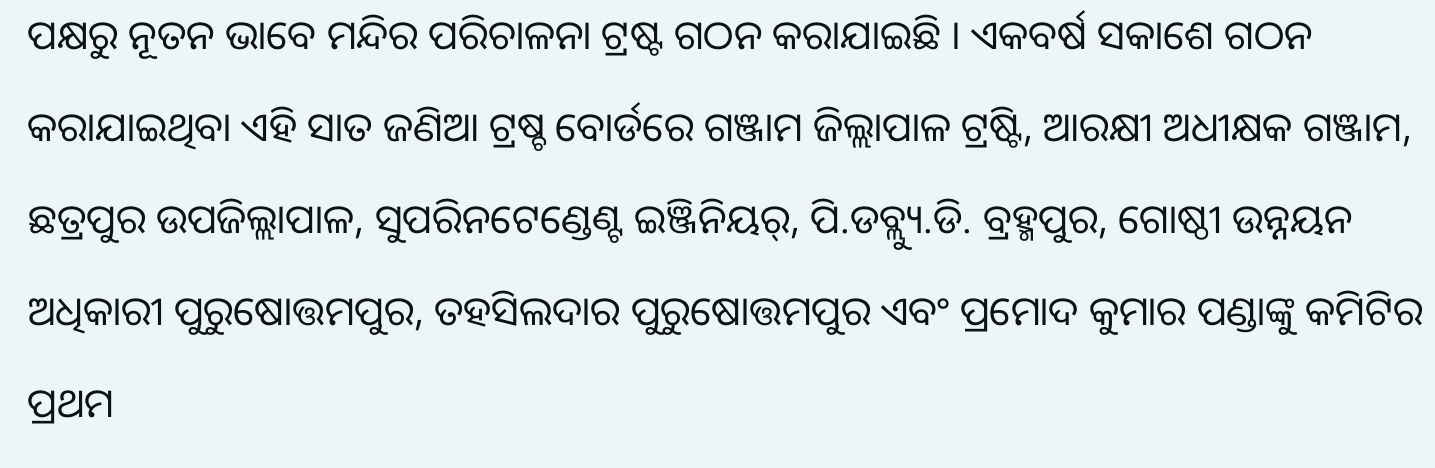ପକ୍ଷରୁ ନୂତନ ଭାବେ ମନ୍ଦିର ପରିଚାଳନା ଟ୍ରଷ୍ଟ ଗଠନ କରାଯାଇଛି । ଏକବର୍ଷ ସକାଶେ ଗଠନ କରାଯାଇଥିବା ଏହି ସାତ ଜଣିଆ ଟ୍ରଷ୍ଚ ବୋର୍ଡରେ ଗଞ୍ଜାମ ଜିଲ୍ଲାପାଳ ଟ୍ରଷ୍ଟି, ଆରକ୍ଷୀ ଅଧୀକ୍ଷକ ଗଞ୍ଜାମ, ଛତ୍ରପୁର ଉପଜିଲ୍ଲାପାଳ, ସୁପରିନଟେଣ୍ଡେଣ୍ଟ ଇଞ୍ଜିନିୟର୍, ପି.ଡବ୍ଲ୍ୟୁ.ଡି. ବ୍ରହ୍ମପୁର, ଗୋଷ୍ଠୀ ଉନ୍ନୟନ ଅଧିକାରୀ ପୁରୁଷୋତ୍ତମପୁର, ତହସିଲଦାର ପୁରୁଷୋତ୍ତମପୁର ଏବଂ ପ୍ରମୋଦ କୁମାର ପଣ୍ଡାଙ୍କୁ କମିଟିର ପ୍ରଥମ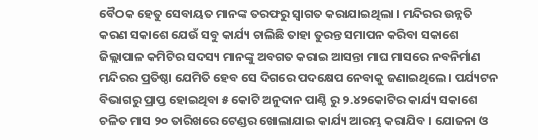ବୈଠକ ହେତୁ ସେବାୟତ ମାନଙ୍କ ତରଫରୁ ସ୍ବାଗତ କରାଯାଇଥିଲା । ମନ୍ଦିରର ଉନ୍ନତି କରଣ ସକାଶେ ଯେଉଁ ସବୁ କାର୍ଯ୍ୟ ଚାଲିଛି ତାହା ତୁରନ୍ତ ସମାପନ କରିବା ସକାଶେ ଜିଲ୍ଲାପାଳ କମିଟିର ସଦସ୍ୟ ମାନଙ୍କୁ ଅବଗତ କରାଇ ଆସନ୍ତା ମାଘ ମାସରେ ନବନିର୍ମାଣ ମନ୍ଦିରର ପ୍ରତିଷ୍ଠା ଯେମିତି ହେବ ସେ ଦିଗରେ ପଦକ୍ଷେପ ନେବାକୁ ଜଣାଇଥିଲେ । ପର୍ଯ୍ୟଟନ ବିଭାଗରୁ ପ୍ରାପ୍ତ ହୋଇଥିବା ୫ କୋଟି ଅନୁଦାନ ପାଣ୍ଠି ରୁ ୨.୪୨କୋଟିର କାର୍ଯ୍ୟ ସକାଶେ ଚଳିତ ମାସ ୨୦ ତାରିଖରେ ଟେଣ୍ଡର ଖୋଲାଯାଇ କାର୍ଯ୍ୟ ଆରମ୍ଭ କରାଯିବ । ଯୋଜନା ଓ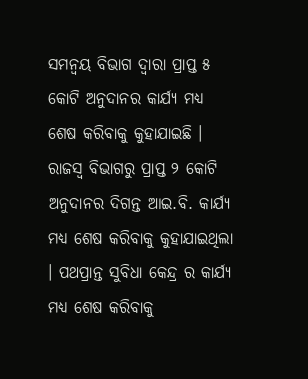ସମନ୍ବୟ ବିଭାଗ ଦ୍ବାରା ପ୍ରାପ୍ତ ୫ କୋଟି ଅନୁଦାନର କାର୍ଯ୍ୟ ମଧ୍ୟ ଶେଷ କରିବାକୁ କୁହାଯାଇଛି । ରାଜସ୍ବ ବିଭାଗରୁ ପ୍ରାପ୍ତ ୨ କୋଟି ଅନୁଦାନର ଦିଗନ୍ତ ଆଇ.ବି. କାର୍ଯ୍ୟ ମଧ୍ୟ ଶେଷ କରିବାକୁ କୁହାଯାଇଥିଲା । ପଥପ୍ରାନ୍ତ ସୁବିଧା କେନ୍ଦ୍ର ର କାର୍ଯ୍ୟ ମଧ୍ୟ ଶେଷ କରିବାକୁ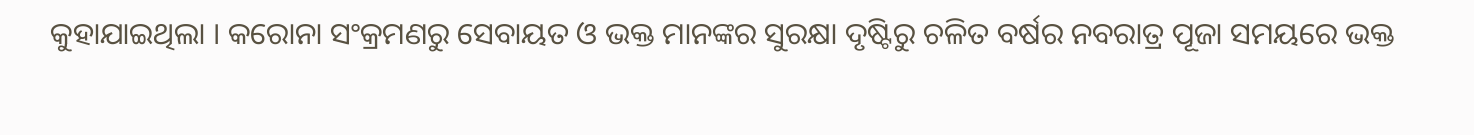କୁହାଯାଇଥିଲା । କରୋନା ସଂକ୍ରମଣରୁ ସେବାୟତ ଓ ଭକ୍ତ ମାନଙ୍କର ସୁରକ୍ଷା ଦୃଷ୍ଟିରୁ ଚଳିତ ବର୍ଷର ନବରାତ୍ର ପୂଜା ସମୟରେ ଭକ୍ତ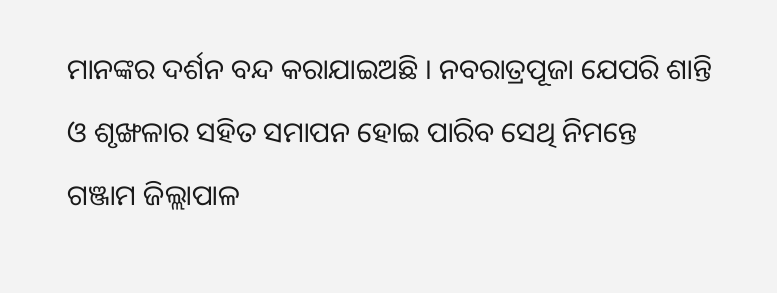ମାନଙ୍କର ଦର୍ଶନ ବନ୍ଦ କରାଯାଇଅଛି । ନବରାତ୍ରପୂଜା ଯେପରି ଶାନ୍ତି ଓ ଶୃଙ୍ଖଳାର ସହିତ ସମାପନ ହୋଇ ପାରିବ ସେଥି ନିମନ୍ତେ ଗଞ୍ଜାମ ଜିଲ୍ଲାପାଳ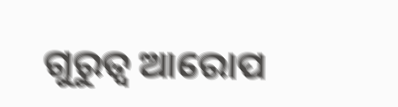ଗୁରୁତ୍ବ ଆରୋପ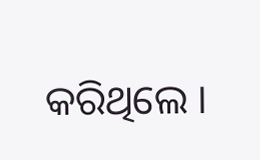କରିଥିଲେ ।